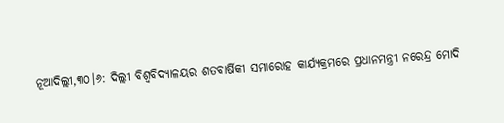ନୂଆଦିଲ୍ଲୀ,୩୦।୬: ଦିଲ୍ଲୀ ବିଶ୍ୱବିଦ୍ୟାଳୟର ଶତବାର୍ଷିକୀ ସମାରୋହ କାର୍ଯ୍ୟକ୍ରମରେ ପ୍ରଧାନମନ୍ତ୍ରୀ ନରେନ୍ଦ୍ର ମୋଦି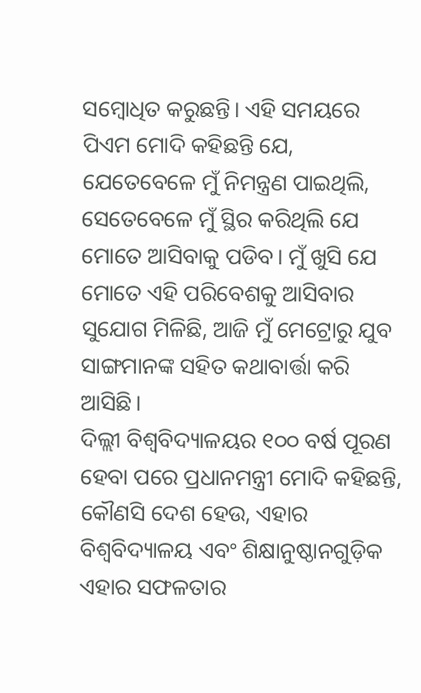ସମ୍ବୋଧିତ କରୁଛନ୍ତି। ଏହି ସମୟରେ ପିଏମ ମୋଦି କହିଛନ୍ତି ଯେ, ଯେତେବେଳେ ମୁଁ ନିମନ୍ତ୍ରଣ ପାଇଥିଲି, ସେତେବେଳେ ମୁଁ ସ୍ଥିର କରିଥିଲି ଯେ ମୋତେ ଆସିବାକୁ ପଡିବ। ମୁଁ ଖୁସି ଯେ ମୋତେ ଏହି ପରିବେଶକୁ ଆସିବାର ସୁଯୋଗ ମିଳିଛି, ଆଜି ମୁଁ ମେଟ୍ରୋରୁ ଯୁବ ସାଙ୍ଗମାନଙ୍କ ସହିତ କଥାବାର୍ତ୍ତା କରି ଆସିଛି।
ଦିଲ୍ଲୀ ବିଶ୍ୱବିଦ୍ୟାଳୟର ୧୦୦ ବର୍ଷ ପୂରଣ ହେବା ପରେ ପ୍ରଧାନମନ୍ତ୍ରୀ ମୋଦି କହିଛନ୍ତି, କୌଣସି ଦେଶ ହେଉ, ଏହାର ବିଶ୍ୱବିଦ୍ୟାଳୟ ଏବଂ ଶିକ୍ଷାନୁଷ୍ଠାନଗୁଡ଼ିକ ଏହାର ସଫଳତାର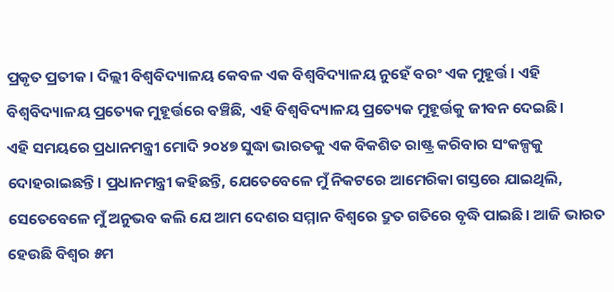ପ୍ରକୃତ ପ୍ରତୀକ। ଦିଲ୍ଲୀ ବିଶ୍ୱବିଦ୍ୟାଳୟ କେବଳ ଏକ ବିଶ୍ୱବିଦ୍ୟାଳୟ ନୁହେଁ ବରଂ ଏକ ମୁହୂର୍ତ୍ତ। ଏହି ବିଶ୍ୱବିଦ୍ୟାଳୟ ପ୍ରତ୍ୟେକ ମୁହୂର୍ତ୍ତରେ ବଞ୍ଚିଛି, ଏହି ବିଶ୍ୱବିଦ୍ୟାଳୟ ପ୍ରତ୍ୟେକ ମୁହୂର୍ତ୍ତକୁ ଜୀବନ ଦେଇଛି।
ଏହି ସମୟରେ ପ୍ରଧାନମନ୍ତ୍ରୀ ମୋଦି ୨୦୪୭ ସୁଦ୍ଧା ଭାରତକୁ ଏକ ବିକଶିତ ରାଷ୍ଟ୍ର କରିବାର ସଂକଳ୍ପକୁ ଦୋହରାଇଛନ୍ତି। ପ୍ରଧାନମନ୍ତ୍ରୀ କହିଛନ୍ତି, ଯେତେବେଳେ ମୁଁ ନିକଟରେ ଆମେରିକା ଗସ୍ତରେ ଯାଇଥିଲି, ସେତେବେଳେ ମୁଁ ଅନୁଭବ କଲି ଯେ ଆମ ଦେଶର ସମ୍ମାନ ବିଶ୍ୱରେ ଦ୍ରୁତ ଗତିରେ ବୃଦ୍ଧି ପାଇଛି। ଆଜି ଭାରତ ହେଉଛି ବିଶ୍ୱର ୫ମ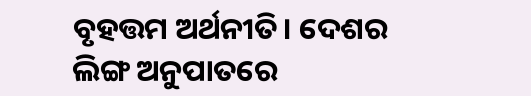ବୃହତ୍ତମ ଅର୍ଥନୀତି। ଦେଶର ଲିଙ୍ଗ ଅନୁପାତରେ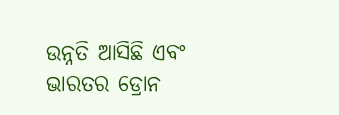ଉନ୍ନତି ଆସିଛି ଏବଂ ଭାରତର ଡ୍ରୋନ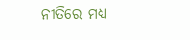ନୀତିରେ ମଧ୍ୟ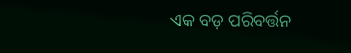ଏକ ବଡ଼ ପରିବର୍ତ୍ତନ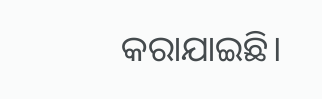କରାଯାଇଛି।